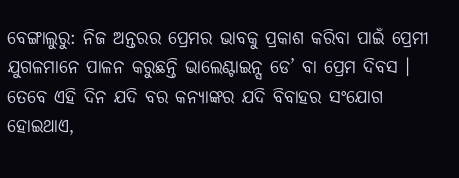ବେଙ୍ଗାଲୁରୁ: ନିଜ ଅନ୍ତରର ପ୍ରେମର ଭାବକୁ ପ୍ରକାଶ କରିବା ପାଇଁ ପ୍ରେମୀ ଯୁଗଳମାନେ ପାଳନ କରୁଛନ୍ତି ଭାଲେଣ୍ଟାଇନ୍ସ ଡେ’ ବା ପ୍ରେମ ଦିବସ । ତେବେ ଏହି ଦିନ ଯଦି ବର କନ୍ୟାଙ୍କର ଯଦି ବିବାହର ସଂଯୋଗ ହୋଇଥାଏ,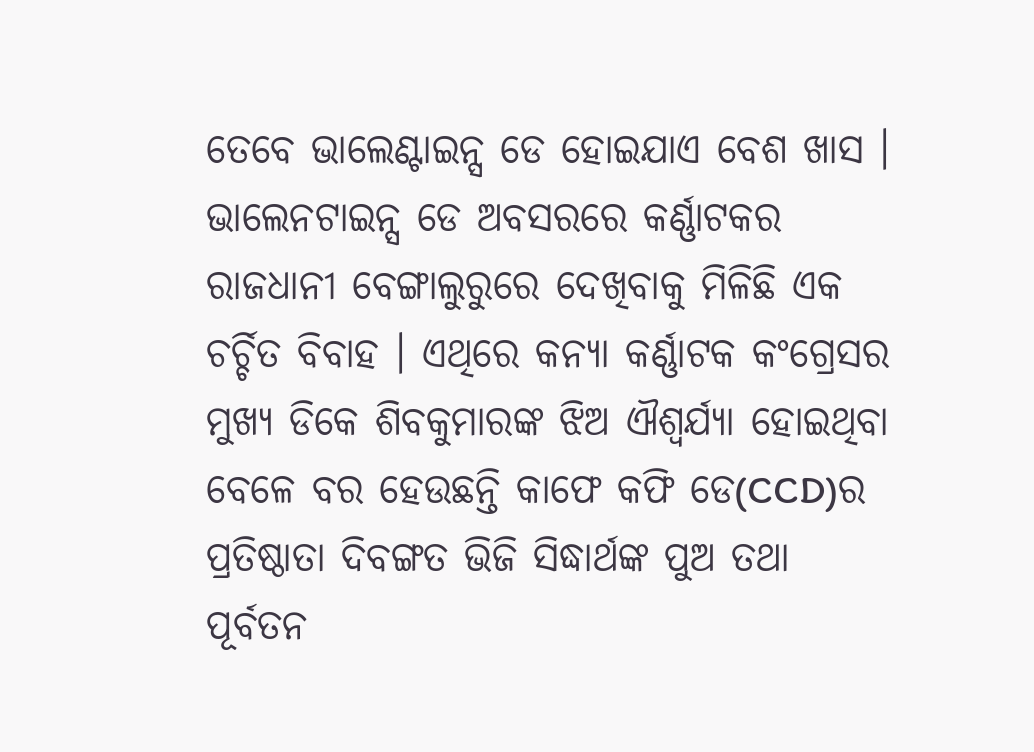ତେବେ ଭାଲେଣ୍ଟାଇନ୍ସ ଡେ ହୋଇଯାଏ ବେଶ ଖାସ । ଭାଲେନଟାଇନ୍ସ ଡେ ଅବସରରେ କର୍ଣ୍ଣାଟକର ରାଜଧାନୀ ବେଙ୍ଗାଲୁରୁରେ ଦେଖିବାକୁ ମିଳିଛି ଏକ ଚର୍ଚ୍ଚିତ ବିବାହ । ଏଥିରେ କନ୍ୟା କର୍ଣ୍ଣାଟକ କଂଗ୍ରେସର ମୁଖ୍ୟ ଡିକେ ଶିବକୁମାରଙ୍କ ଝିଅ ଐଶ୍ବର୍ଯ୍ୟା ହୋଇଥିବା ବେଳେ ବର ହେଉଛନ୍ତି କାଫେ କଫି ଡେ(CCD)ର ପ୍ରତିଷ୍ଠାତା ଦିବଙ୍ଗତ ଭିଜି ସିଦ୍ଧାର୍ଥଙ୍କ ପୁଅ ତଥା ପୂର୍ବତନ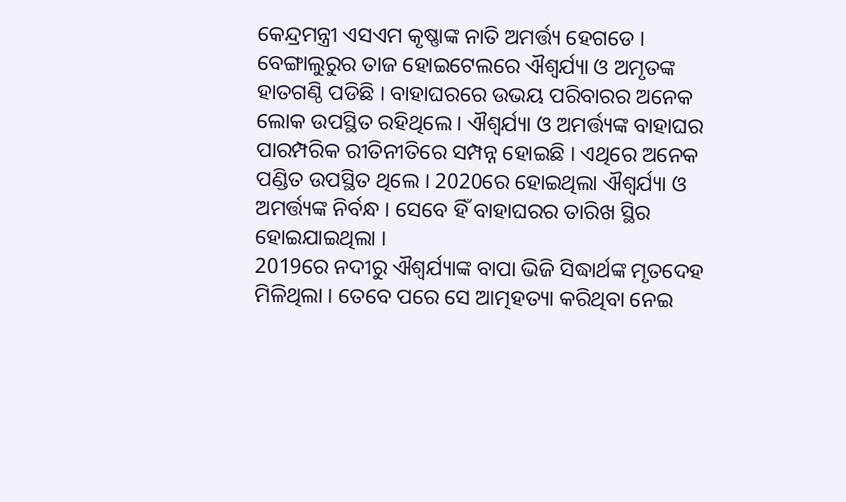କେନ୍ଦ୍ରମନ୍ତ୍ରୀ ଏସଏମ କୃଷ୍ଣାଙ୍କ ନାତି ଅମର୍ତ୍ତ୍ୟ ହେଗଡେ ।
ବେଙ୍ଗାଲୁରୁର ତାଜ ହୋଇଟେଲରେ ଐଶ୍ବର୍ଯ୍ୟା ଓ ଅମୃତଙ୍କ ହାତଗଣ୍ଠି ପଡିଛି । ବାହାଘରରେ ଉଭୟ ପରିବାରର ଅନେକ ଲୋକ ଉପସ୍ଥିତ ରହିଥିଲେ । ଐଶ୍ବର୍ଯ୍ୟା ଓ ଅମର୍ତ୍ତ୍ୟଙ୍କ ବାହାଘର ପାରମ୍ପରିକ ରୀତିନୀତିରେ ସମ୍ପନ୍ନ ହୋଇଛି । ଏଥିରେ ଅନେକ ପଣ୍ଡିତ ଉପସ୍ଥିତ ଥିଲେ । 2020ରେ ହୋଇଥିଲା ଐଶ୍ବର୍ଯ୍ୟା ଓ ଅମର୍ତ୍ତ୍ୟଙ୍କ ନିର୍ବନ୍ଧ । ସେବେ ହିଁ ବାହାଘରର ତାରିଖ ସ୍ଥିର ହୋଇଯାଇଥିଲା ।
2019ରେ ନଦୀରୁ ଐଶ୍ବର୍ଯ୍ୟାଙ୍କ ବାପା ଭିଜି ସିଦ୍ଧାର୍ଥଙ୍କ ମୃତଦେହ ମିଳିଥିଲା । ତେବେ ପରେ ସେ ଆତ୍ମହତ୍ୟା କରିଥିବା ନେଇ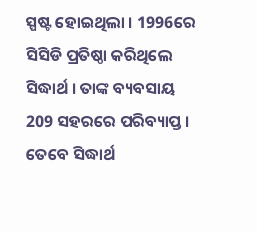ସ୍ପଷ୍ଟ ହୋଇଥିଲା । 1996ରେ ସିସିଡି ପ୍ରତିଷ୍ଠା କରିଥିଲେ ସିଦ୍ଧାର୍ଥ । ତାଙ୍କ ବ୍ୟବସାୟ 209 ସହରରେ ପରିବ୍ୟାପ୍ତ । ତେବେ ସିଦ୍ଧାର୍ଥ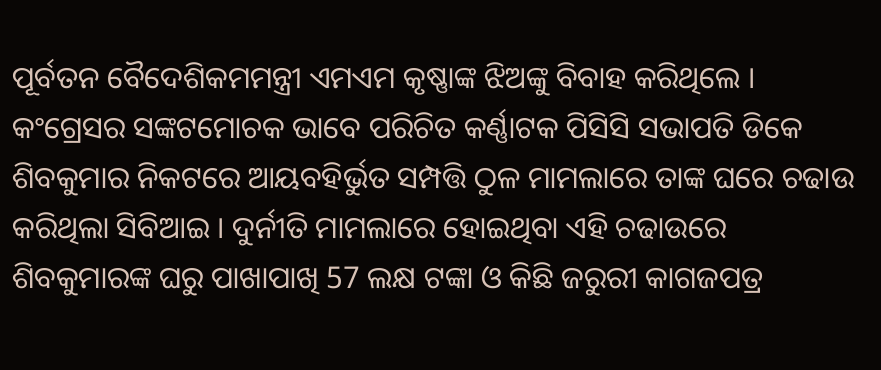ପୂର୍ବତନ ବୈଦେଶିକମମନ୍ତ୍ରୀ ଏମଏମ କୃଷ୍ଣାଙ୍କ ଝିଅଙ୍କୁ ବିବାହ କରିଥିଲେ ।
କଂଗ୍ରେସର ସଙ୍କଟମୋଚକ ଭାବେ ପରିଚିତ କର୍ଣ୍ଣାଟକ ପିସିସି ସଭାପତି ଡିକେ ଶିବକୁମାର ନିକଟରେ ଆୟବହିର୍ଭୁତ ସମ୍ପତ୍ତି ଠୁଳ ମାମଲାରେ ତାଙ୍କ ଘରେ ଚଢାଉ କରିଥିଲା ସିବିଆଇ । ଦୁର୍ନୀତି ମାମଲାରେ ହୋଇଥିବା ଏହି ଚଢାଉରେ ଶିବକୁମାରଙ୍କ ଘରୁ ପାଖାପାଖି 57 ଲକ୍ଷ ଟଙ୍କା ଓ କିଛି ଜରୁରୀ କାଗଜପତ୍ର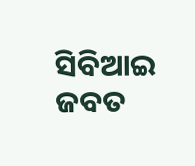ସିବିଆଇ ଜବତ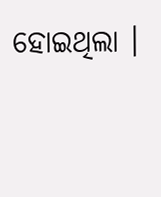ହୋଇଥିଲା ।